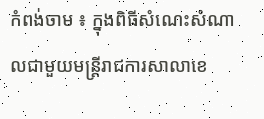កំពង់ចាម ៖ ក្នុងពិធីសំណេះសំណាលជាមួយមន្ត្រីរាជការសាលាខេ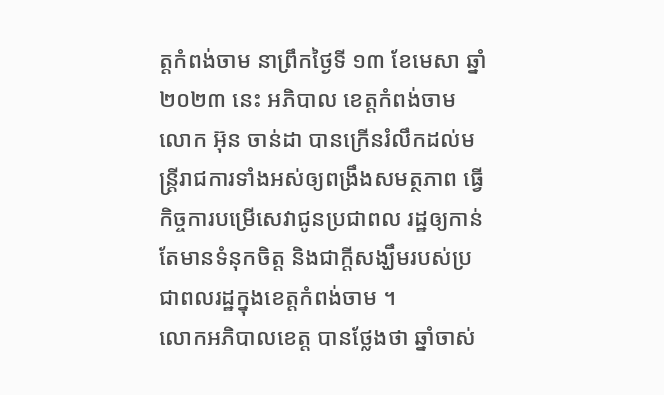ត្តកំពង់ចាម នាព្រឹកថ្ងៃទី ១៣ ខែមេសា ឆ្នាំ ២០២៣ នេះ អភិបាល ខេត្តកំពង់ចាម លោក អ៊ុន ចាន់ដា បានក្រើនរំលឹកដល់មន្ត្រីរាជការទាំងអស់ឲ្យពង្រឹងសមត្ថភាព ធ្វើកិច្ចការបម្រើសេវាជូនប្រជាពល រដ្ឋឲ្យកាន់តែមានទំនុកចិត្ត និងជាក្តីសង្ឃឹមរបស់ប្រជាពលរដ្ឋក្នុងខេត្តកំពង់ចាម ។
លោកអភិបាលខេត្ត បានថ្លែងថា ឆ្នាំចាស់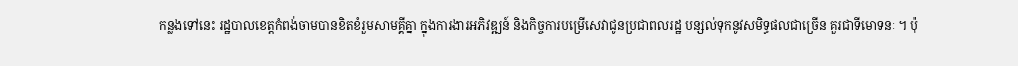កន្លងទៅនេះ រដ្ឋបាលខេត្តកំពង់ចាមបានខិតខំរួមសាមគ្គីគ្នា ក្នុងការងារអភិវឌ្ឍន៍ និងកិច្ចការបម្រើសេវាជូនប្រជាពលរដ្ឋ បន្សល់ទុកនូវសមិទ្ធផលជាច្រើន គួរជាទីមោទនៈ ។ ប៉ុ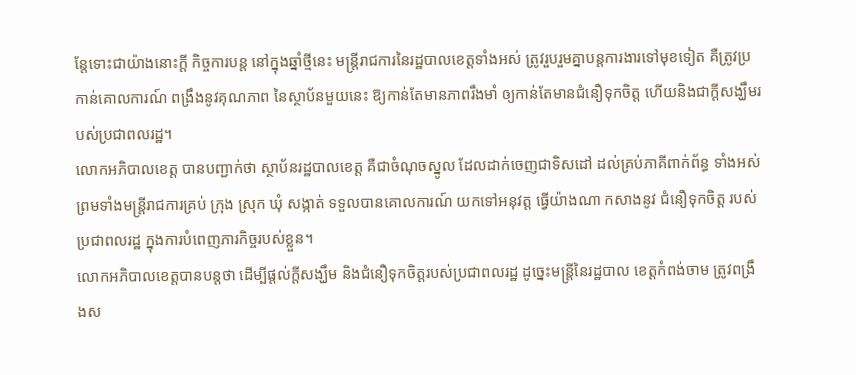ន្តែទោះជាយ៉ាងនោះក្តី កិច្ចការបន្ត នៅក្នុងឆ្នាំថ្មីនេះ មន្ត្រីរាជការនៃរដ្ឋបាលខេត្តទាំងអស់ ត្រូវរួបរួមគ្នាបន្តការងារទៅមុខទៀត គឺត្រូវប្រកាន់គោលការណ៍ ពង្រឹងនូវគុណភាព នៃស្ថាប័នមួយនេះ ឱ្យកាន់តែមានភាពរឹងមាំ ឲ្យកាន់តែមានជំនឿទុកចិត្ត ហើយនិងជាក្តីសង្ឃឹមរបស់ប្រជាពលរដ្ឋ។
លោកអភិបាលខេត្ត បានបញ្ជាក់ថា ស្ថាប័នរដ្ឋបាលខេត្ត គឺជាចំណុចស្នូល ដែលដាក់ចេញជាទិសដៅ ដល់គ្រប់ភាគីពាក់ព័ន្ធ ទាំងអស់ ព្រមទាំងមន្ត្រីរាជការគ្រប់ ក្រុង ស្រុក ឃុំ សង្កាត់ ទទួលបានគោលការណ៍ យកទៅអនុវត្ត ធ្វើយ៉ាងណា កសាងនូវ ជំនឿទុកចិត្ត របស់ប្រជាពលរដ្ឋ ក្នុងការបំពេញភារកិច្ចរបស់ខ្លួន។
លោកអភិបាលខេត្តបានបន្តថា ដើម្បីផ្ដល់ក្តីសង្ឃឹម និងជំនឿទុកចិត្តរបស់ប្រជាពលរដ្ឋ ដូច្នេះមន្ត្រីនៃរដ្ឋបាល ខេត្តកំពង់ចាម ត្រូវពង្រឹងស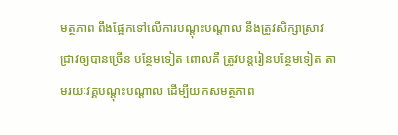មត្ថភាព ពឹងផ្អែកទៅលើការបណ្ដុះបណ្ដាល នឹងត្រូវសិក្សាស្រាវ ជ្រាវឲ្យបានច្រើន បន្ថែមទៀត ពោលគឺ ត្រូវបន្តរៀនបន្ថែមទៀត តាមរយៈវគ្គបណ្ដុះបណ្ដាល ដើម្បីយកសមត្ថភាព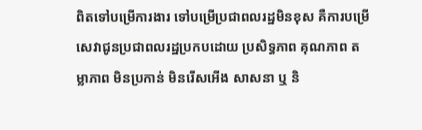ពិតទៅបម្រើការងារ ទៅបម្រើប្រជាពលរដ្ឋមិនខុស គឺការបម្រើសេវាជូនប្រជាពលរដ្ឋប្រកបដោយ ប្រសិទ្ធភាព គុណភាព តម្លាភាព មិនប្រកាន់ មិនរើសអើង សាសនា ឬ និ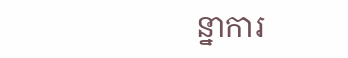ន្នាការ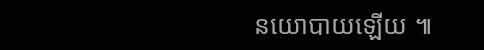នយោបាយឡើយ ៕